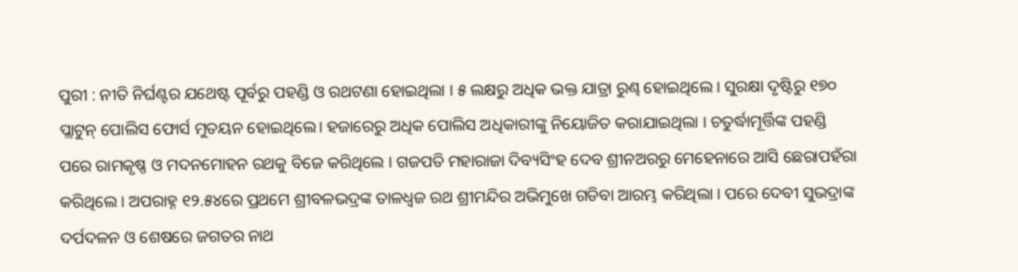ପୁରୀ : ନୀତି ନିର୍ଘଣ୍ଟର ଯଥେଷ୍ଟ ପୂର୍ବରୁ ପହଣ୍ଡି ଓ ରଥଟଣା ହୋଇଥିଲା । ୫ ଲକ୍ଷରୁ ଅଧିକ ଭକ୍ତ ଯାତ୍ରା ରୁଣ୍ଢ ହୋଇଥିଲେ । ସୁରକ୍ଷା ଦୃଷ୍ଟିରୁ ୧୭୦ ପ୍ଲାଟୁନ୍ ପୋଲିସ ଫୋର୍ସ ମୁତୟନ ହୋଇଥିଲେ। ହଜାରେରୁ ଅଧିକ ପୋଲିସ ଅଧିକାରୀଙ୍କୁ ନିୟୋଜିତ କରାଯାଇଥିଲା । ଚତୁର୍ଦ୍ଧାମୂର୍ତ୍ତିଙ୍କ ପହଣ୍ଡି ପରେ ରାମକୃଷ୍ଣ ଓ ମଦନମୋହନ ରଥକୁ ବିଜେ କରିଥିଲେ । ଗଜପତି ମହାରାଜା ଦିବ୍ୟସିଂହ ଦେବ ଶ୍ରୀନଅରରୁ ମେହେନାରେ ଆସି ଛେରାପହଁରା କରିଥିଲେ । ଅପରାହ୍ନ ୧୨.୫୪ରେ ପ୍ରଥମେ ଶ୍ରୀବଳଭଦ୍ରଙ୍କ ତାଳଧ୍ୱଜ ରଥ ଶ୍ରୀମନ୍ଦିର ଅଭିମୁଖେ ଗଡିବା ଆରମ୍ଭ କରିଥିଲା । ପରେ ଦେବୀ ସୁଭଦ୍ରାଙ୍କ ଦର୍ପଦଳନ ଓ ଶେଷରେ ଜଗତର ନାଥ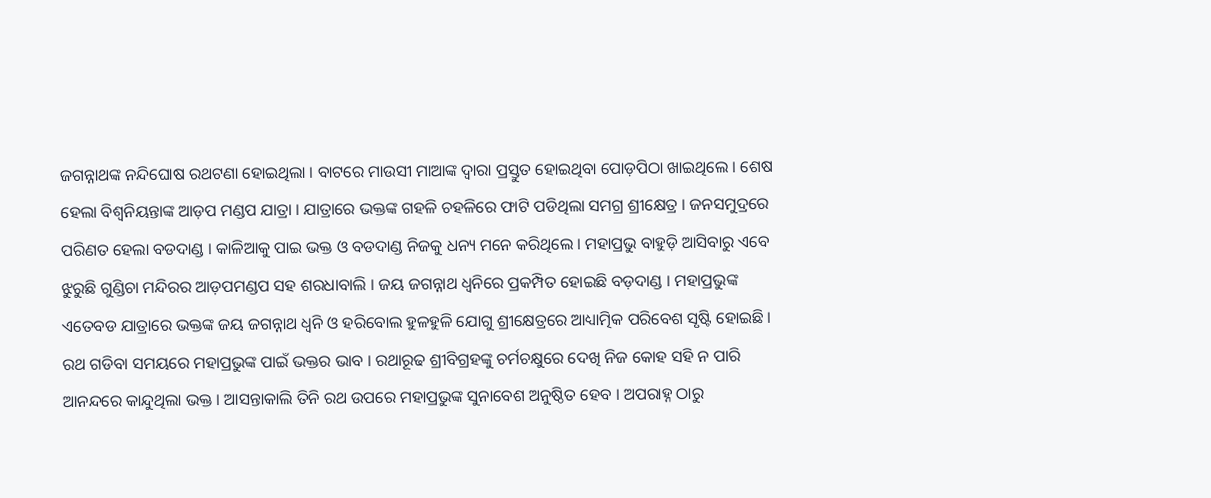ଜଗନ୍ନାଥଙ୍କ ନନ୍ଦିଘୋଷ ରଥଟଣା ହୋଇଥିଲା । ବାଟରେ ମାଉସୀ ମାଆଙ୍କ ଦ୍ୱାରା ପ୍ରସ୍ତୁତ ହୋଇଥିବା ପୋଡ଼ପିଠା ଖାଇଥିଲେ । ଶେଷ ହେଲା ବିଶ୍ୱନିୟନ୍ତାଙ୍କ ଆଡ଼ପ ମଣ୍ଡପ ଯାତ୍ରା । ଯାତ୍ରାରେ ଭକ୍ତଙ୍କ ଗହଳି ଚହଳିରେ ଫାଟି ପଡିଥିଲା ସମଗ୍ର ଶ୍ରୀକ୍ଷେତ୍ର । ଜନସମୁଦ୍ରରେ ପରିଣତ ହେଲା ବଡଦାଣ୍ଡ । କାଳିଆକୁ ପାଇ ଭକ୍ତ ଓ ବଡଦାଣ୍ଡ ନିଜକୁ ଧନ୍ୟ ମନେ କରିଥିଲେ । ମହାପ୍ରଭୁ ବାହୁଡ଼ି ଆସିବାରୁ ଏବେ ଝୁରୁଛି ଗୁଣ୍ଡିଚା ମନ୍ଦିରର ଆଡ଼ପମଣ୍ଡପ ସହ ଶରଧାବାଲି । ଜୟ ଜଗନ୍ନାଥ ଧ୍ୱନିରେ ପ୍ରକମ୍ପିତ ହୋଇଛି ବଡ଼ଦାଣ୍ଡ । ମହାପ୍ରଭୁଙ୍କ ଏତେବଡ ଯାତ୍ରାରେ ଭକ୍ତଙ୍କ ଜୟ ଜଗନ୍ନାଥ ଧ୍ୱନି ଓ ହରିବୋଲ ହୁଳହୁଳି ଯୋଗୁ ଶ୍ରୀକ୍ଷେତ୍ରରେ ଆଧ୍ୟାତ୍ମିକ ପରିବେଶ ସୃଷ୍ଟି ହୋଇଛି । ରଥ ଗଡିବା ସମୟରେ ମହାପ୍ରଭୁଙ୍କ ପାଇଁ ଭକ୍ତର ଭାବ । ରଥାରୂଢ ଶ୍ରୀବିଗ୍ରହଙ୍କୁ ଚର୍ମଚକ୍ଷୁରେ ଦେଖି ନିଜ କୋହ ସହି ନ ପାରି ଆନନ୍ଦରେ କାନ୍ଦୁଥିଲା ଭକ୍ତ । ଆସନ୍ତାକାଲି ତିନି ରଥ ଉପରେ ମହାପ୍ରଭୁଙ୍କ ସୁନାବେଶ ଅନୁଷ୍ଠିତ ହେବ । ଅପରାହ୍ନ ଠାରୁ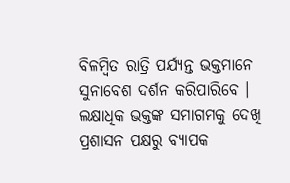ବିଳମ୍ବିତ ରାତ୍ରି ପର୍ଯ୍ୟନ୍ତ ଭକ୍ତମାନେ ସୁନାବେଶ ଦର୍ଶନ କରିପାରିବେ । ଲକ୍ଷାଧିକ ଭକ୍ତଙ୍କ ସମାଗମକୁ ଦେଖି ପ୍ରଶାସନ ପକ୍ଷରୁ ବ୍ୟାପକ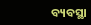ବ୍ୟବସ୍ଥା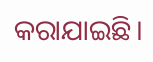କରାଯାଇଛି।